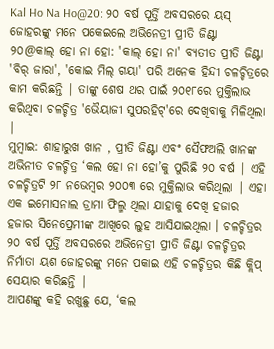Kal Ho Na Ho@20: ୨୦ ବର୍ଷ ପୂର୍ତ୍ତି ଅବସରରେ ୟସ୍ ଜୋହରଙ୍କୁ ମନେ ପକେଇଲେ ଅଭିନେତ୍ରୀ ପ୍ରୀତି ଜିଣ୍ଟା
୨୦@କାଲ୍ ହୋ ନା ହୋ: 'କାଲ୍ ହୋ ନା' ବ୍ୟତୀତ ପ୍ରୀତି ଜିଣ୍ଟା 'ବିର୍ ଜାରା', 'କୋଇ ମିଲ୍ ଗୟା' ପରି ଅନେକ ହିନ୍ଦୀ ଚଳଚ୍ଚିତ୍ରରେ କାମ କରିଛନ୍ତି | ତାଙ୍କୁ ଶେଷ ଥର ପାଇଁ ୨୦୧୮ରେ ମୁକ୍ତିଲାଭ କରିଥିବା ଚଳଚ୍ଚିତ୍ର 'ଭୈୟାଜୀ ସୁପରହିଟ୍'ରେ ଦେଖିବାକୁ ମିଳିଥିଲା |
ମୁମ୍ବାଇ: ଶାହାରୁଖ ଖାନ , ପ୍ରୀତି ଜିଣ୍ଟା ଏବଂ ସୈଫଅଲି ଖାନଙ୍କ ଅଭିନୀତ ଚଳଚ୍ଚିତ୍ର ‘କଲ ହୋ ନା ହୋ’କୁ ପୁରିଛି ୨୦ ବର୍ଷ | ଏହି ଚଳଚ୍ଚିତ୍ରଟି ୨୮ ନଭେମ୍ବର ୨୦୦୩ ରେ ମୁକ୍ତିଲାଭ କରିଥିଲା | ଏହା ଏକ ଇମୋସନାଲ ଡ୍ରାମା ଫିଲ୍ମ ଥିଲା ଯାହାକୁ ଦେଖି ହଜାର ହଜାର ସିନେପ୍ରେମୀଙ୍କ ଆଖିରେ ଲୁହ ଆସିଯାଇଥିଲା । ଚଳଚ୍ଚିତ୍ରର ୨୦ ବର୍ଷ ପୂର୍ତ୍ତି ଅବସରରେ ଅଭିନେତ୍ରୀ ପ୍ରୀତି ଜିଣ୍ଟା ଚଳଚ୍ଚିତ୍ରର ନିର୍ମାତା ୟଶ ଜୋହରଙ୍କୁ ମନେ ପକାଇ ଏହି ଚଳଚ୍ଚିତ୍ରର କିଛି କ୍ଲିପ୍ ସେୟାର କରିଛନ୍ତି |
ଆପଣଙ୍କୁ କହି ରଖୁଛୁ ଯେ, ‘କଲ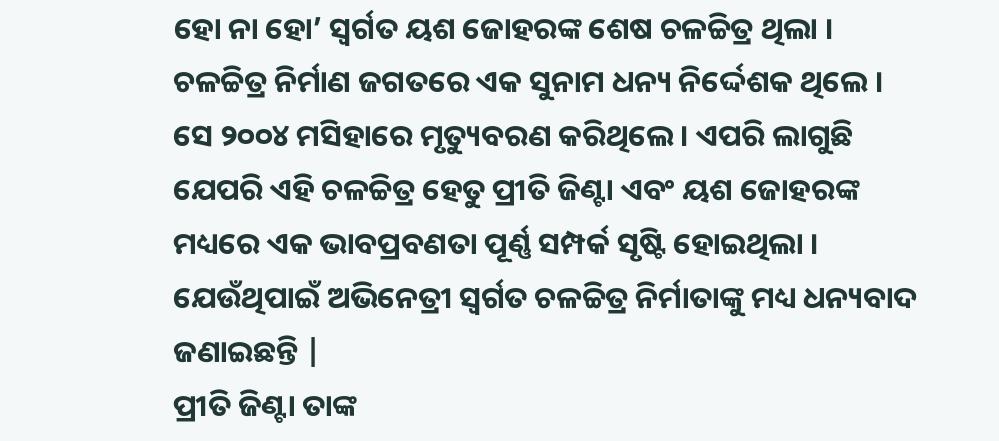ହୋ ନା ହୋ’ ସ୍ୱର୍ଗତ ୟଶ ଜୋହରଙ୍କ ଶେଷ ଚଳଚ୍ଚିତ୍ର ଥିଲା । ଚଳଚ୍ଚିତ୍ର ନିର୍ମାଣ ଜଗତରେ ଏକ ସୁନାମ ଧନ୍ୟ ନିର୍ଦ୍ଦେଶକ ଥିଲେ । ସେ ୨୦୦୪ ମସିହାରେ ମୃତ୍ୟୁବରଣ କରିଥିଲେ। ଏପରି ଲାଗୁଛି ଯେପରି ଏହି ଚଳଚ୍ଚିତ୍ର ହେତୁ ପ୍ରୀତି ଜିଣ୍ଟା ଏବଂ ୟଶ ଜୋହରଙ୍କ ମଧ୍ୟରେ ଏକ ଭାବପ୍ରବଣତା ପୂର୍ଣ୍ଣ ସମ୍ପର୍କ ସୃଷ୍ଟି ହୋଇଥିଲା । ଯେଉଁଥିପାଇଁ ଅଭିନେତ୍ରୀ ସ୍ୱର୍ଗତ ଚଳଚ୍ଚିତ୍ର ନିର୍ମାତାଙ୍କୁ ମଧ୍ୟ ଧନ୍ୟବାଦ ଜଣାଇଛନ୍ତି |
ପ୍ରୀତି ଜିଣ୍ଟା ତାଙ୍କ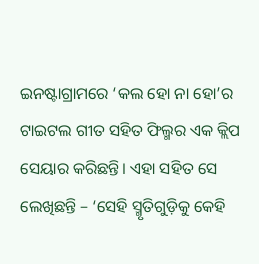ଇନଷ୍ଟାଗ୍ରାମରେ ‘କଲ ହୋ ନା ହୋ’ର ଟାଇଟଲ ଗୀତ ସହିତ ଫିଲ୍ମର ଏକ କ୍ଲିପ ସେୟାର କରିଛନ୍ତି। ଏହା ସହିତ ସେ ଲେଖିଛନ୍ତି – ‘ସେହି ସ୍ମୃତିଗୁଡ଼ିକୁ କେହି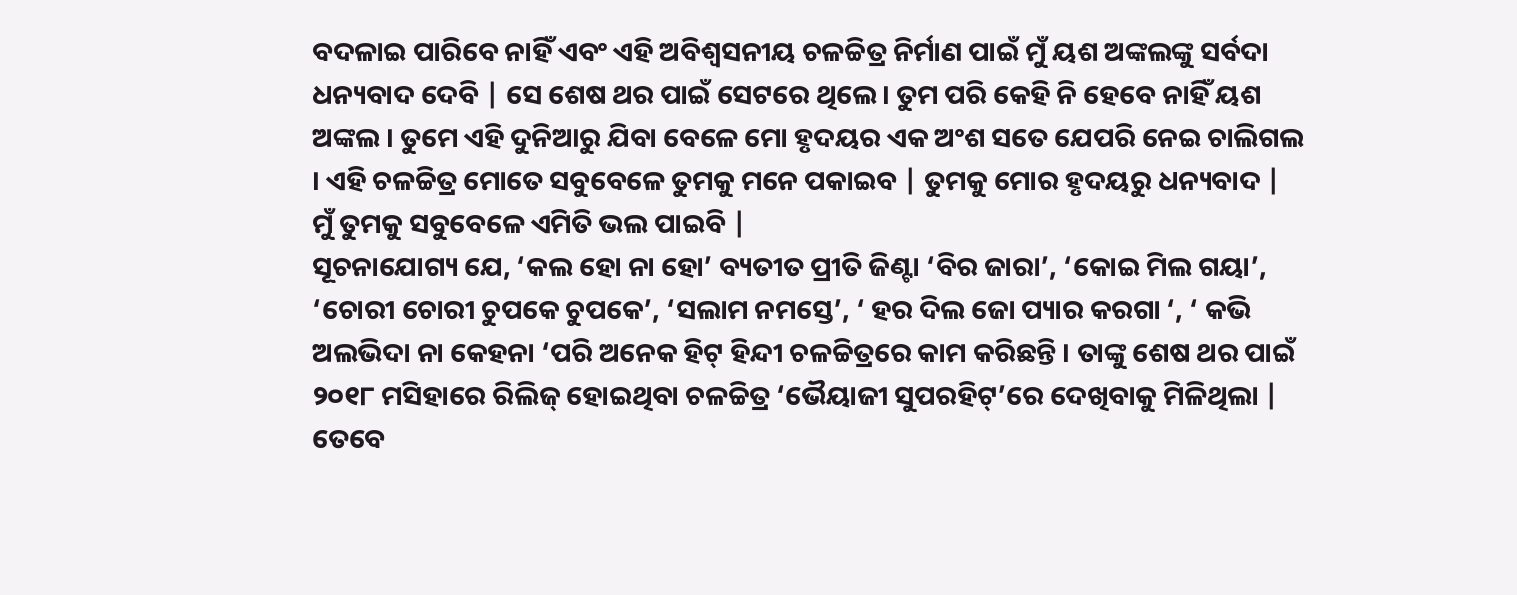ବଦଳାଇ ପାରିବେ ନାହିଁ ଏବଂ ଏହି ଅବିଶ୍ୱସନୀୟ ଚଳଚ୍ଚିତ୍ର ନିର୍ମାଣ ପାଇଁ ମୁଁ ୟଶ ଅଙ୍କଲଙ୍କୁ ସର୍ବଦା ଧନ୍ୟବାଦ ଦେବି | ସେ ଶେଷ ଥର ପାଇଁ ସେଟରେ ଥିଲେ। ତୁମ ପରି କେହି ନି ହେବେ ନାହିଁ ୟଶ ଅଙ୍କଲ । ତୁମେ ଏହି ଦୁନିଆରୁ ଯିବା ବେଳେ ମୋ ହୃଦୟର ଏକ ଅଂଶ ସତେ ଯେପରି ନେଇ ଚାଲିଗଲ । ଏହି ଚଳଚ୍ଚିତ୍ର ମୋତେ ସବୁବେଳେ ତୁମକୁ ମନେ ପକାଇବ | ତୁମକୁ ମୋର ହୃଦୟରୁ ଧନ୍ୟବାଦ | ମୁଁ ତୁମକୁ ସବୁବେଳେ ଏମିତି ଭଲ ପାଇବି |
ସୂଚନାଯୋଗ୍ୟ ଯେ, ‘କଲ ହୋ ନା ହୋ’ ବ୍ୟତୀତ ପ୍ରୀତି ଜିଣ୍ଟା ‘ବିର ଜାରା’, ‘କୋଇ ମିଲ ଗୟା’, ‘ଚୋରୀ ଚୋରୀ ଚୁପକେ ଚୁପକେ’, ‘ସଲାମ ନମସ୍ତେ’, ‘ ହର ଦିଲ ଜୋ ପ୍ୟାର କରଗା ‘, ‘ କଭି ଅଲଭିଦା ନା କେହନା ‘ପରି ଅନେକ ହିଟ୍ ହିନ୍ଦୀ ଚଳଚ୍ଚିତ୍ରରେ କାମ କରିଛନ୍ତି । ତାଙ୍କୁ ଶେଷ ଥର ପାଇଁ ୨୦୧୮ ମସିହାରେ ରିଲିଜ୍ ହୋଇଥିବା ଚଳଚ୍ଚିତ୍ର ‘ଭୈୟାଜୀ ସୁପରହିଟ୍’ରେ ଦେଖିବାକୁ ମିଳିଥିଲା | ତେବେ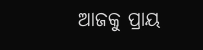ଆଜକୁ ପ୍ରାୟ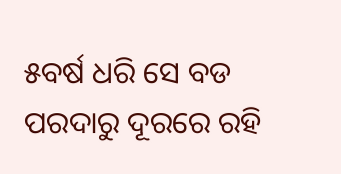୫ବର୍ଷ ଧରି ସେ ବଡ ପରଦାରୁ ଦୂରରେ ରହି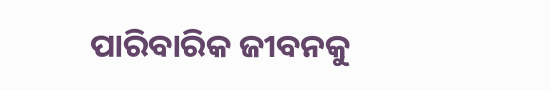ପାରିବାରିକ ଜୀବନକୁ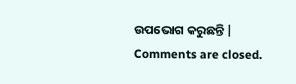ଉପଭୋଗ କରୁଛନ୍ତି |
Comments are closed.